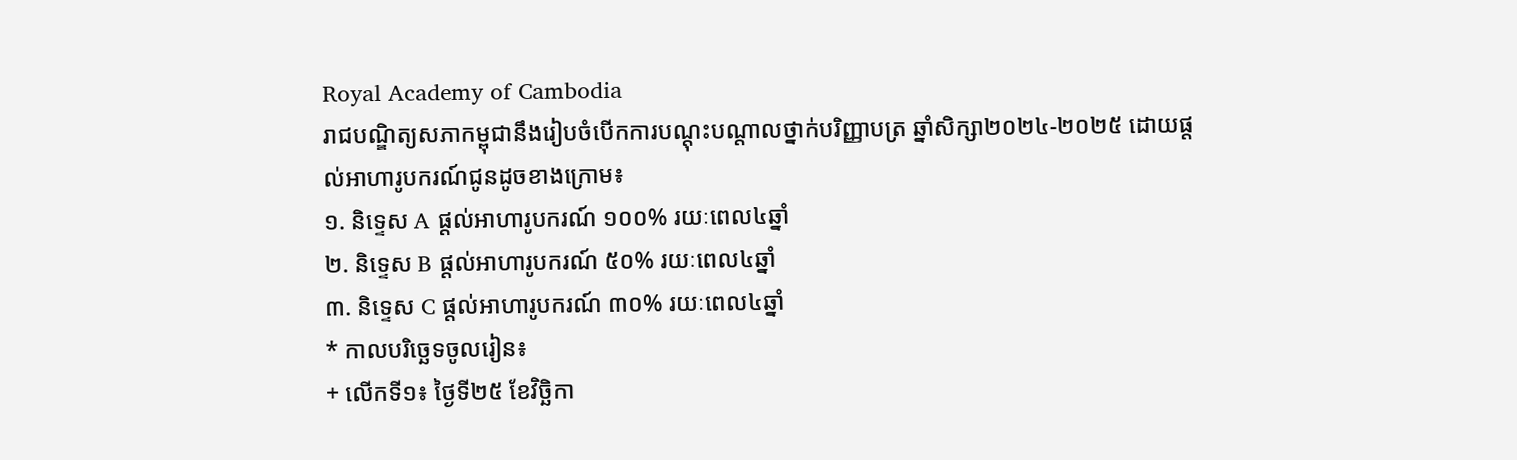Royal Academy of Cambodia
រាជបណ្ឌិត្យសភាកម្ពុជានឹងរៀបចំបើកការបណ្តុះបណ្តាលថ្នាក់បរិញ្ញាបត្រ ឆ្នាំសិក្សា២០២៤-២០២៥ ដោយផ្ដល់អាហារូបករណ៍ជូនដូចខាងក្រោម៖
១. និទ្ទេស A ផ្ដល់អាហារូបករណ៍ ១០០% រយៈពេល៤ឆ្នាំ
២. និទ្ទេស B ផ្ដល់អាហារូបករណ៍ ៥០% រយៈពេល៤ឆ្នាំ
៣. និទ្ទេស C ផ្ដល់អាហារូបករណ៍ ៣០% រយៈពេល៤ឆ្នាំ
* កាលបរិច្ឆេទចូលរៀន៖
+ លើកទី១៖ ថ្ងៃទី២៥ ខែវិច្ឆិកា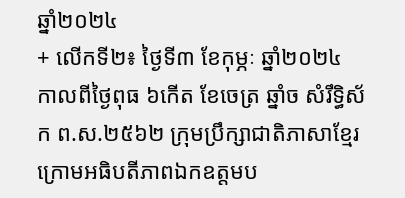ឆ្នាំ២០២៤
+ លើកទី២៖ ថ្ងៃទី៣ ខែកុម្ភៈ ឆ្នាំ២០២៤
កាលពីថ្ងៃពុធ ៦កេីត ខែចេត្រ ឆ្នាំច សំរឹទ្ធិស័ក ព.ស.២៥៦២ ក្រុមប្រឹក្សាជាតិភាសាខ្មែរ ក្រោមអធិបតីភាពឯកឧត្តមប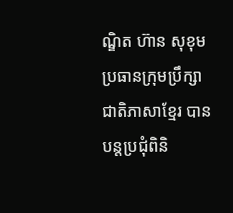ណ្ឌិត ហ៊ាន សុខុម ប្រធានក្រុមប្រឹក្សាជាតិភាសាខ្មែរ បានបន្តប្រជុំពិនិ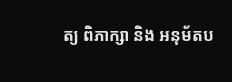ត្យ ពិភាក្សា និង អនុម័តប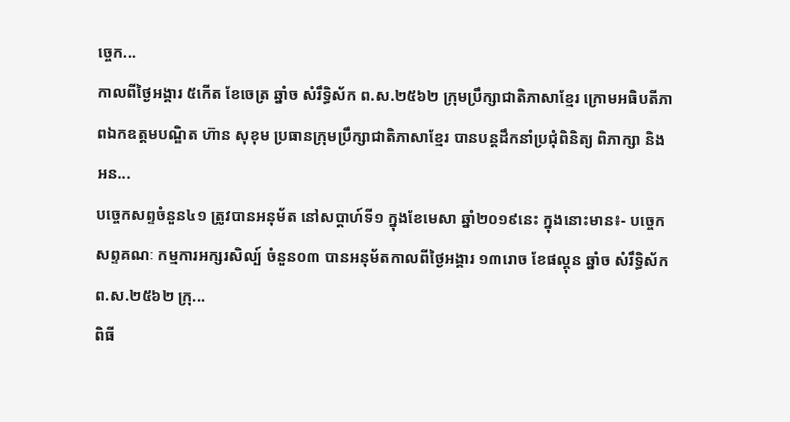ច្ចេក...
កាលពីថ្ងៃអង្គារ ៥កេីត ខែចេត្រ ឆ្នាំច សំរឹទ្ធិស័ក ព.ស.២៥៦២ ក្រុមប្រឹក្សាជាតិភាសាខ្មែរ ក្រោមអធិបតីភាពឯកឧត្តមបណ្ឌិត ហ៊ាន សុខុម ប្រធានក្រុមប្រឹក្សាជាតិភាសាខ្មែរ បានបន្តដឹកនាំប្រជុំពិនិត្យ ពិភាក្សា និង អន...
បច្ចេកសព្ទចំនួន៤១ ត្រូវបានអនុម័ត នៅសប្តាហ៍ទី១ ក្នុងខែមេសា ឆ្នាំ២០១៩នេះ ក្នុងនោះមាន៖- បច្ចេកសព្ទគណៈ កម្មការអក្សរសិល្ប៍ ចំនួន០៣ បានអនុម័តកាលពីថ្ងៃអង្គារ ១៣រោច ខែផល្គុន ឆ្នាំច សំរឹទ្ធិស័ក ព.ស.២៥៦២ ក្រុ...
ពិធី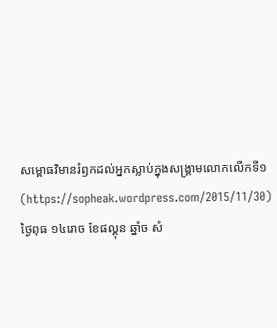សម្ពោធវិមានរំឭកដល់អ្នកស្លាប់ក្នុងសង្គ្រាមលោកលើកទី១ (https://sopheak.wordpress.com/2015/11/30)
ថ្ងៃពុធ ១៤រោច ខែផល្គុន ឆ្នាំច សំ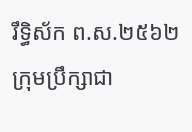រឹទ្ធិស័ក ព.ស.២៥៦២ ក្រុមប្រឹក្សាជា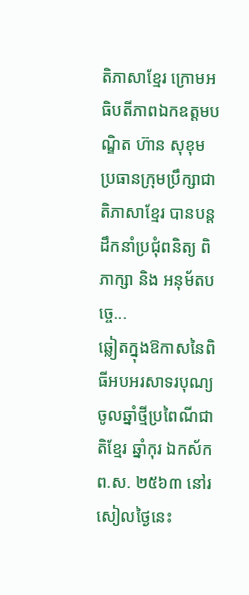តិភាសាខ្មែរ ក្រោមអធិបតីភាពឯកឧត្តមបណ្ឌិត ហ៊ាន សុខុម ប្រធានក្រុមប្រឹក្សាជាតិភាសាខ្មែរ បានបន្តដឹកនាំប្រជុំពនិត្យ ពិភាក្សា និង អនុម័តបច្ចេ...
ឆ្លៀតក្នុងឱកាសនៃពិធីអបអរសាទរបុណ្យចូលឆ្នាំថ្មីប្រពៃណីជាតិខ្មែរ ឆ្នាំកុរ ឯកស័ក ព.ស. ២៥៦៣ នៅរសៀលថ្ងៃនេះ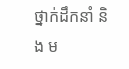ថ្នាក់ដឹកនាំ និង ម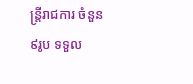ន្ត្រីរាជការ ចំនួន ៩រូប ទទួល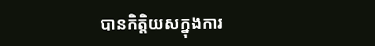បានកិត្តិយសក្នុងការ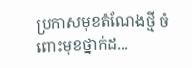ប្រកាសមុខតំណែងថ្មី ចំពោះមុខថ្នាក់ដ...